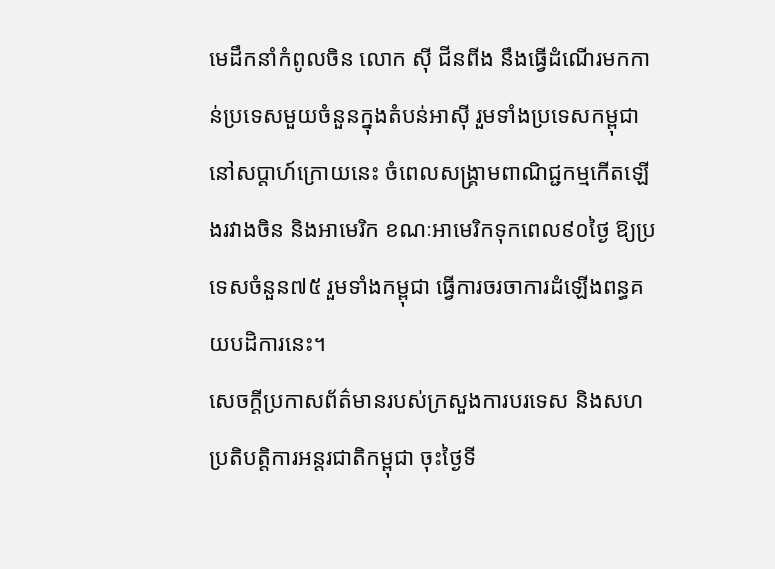មេដឹកនាំកំពូលចិន លោក ស៊ី ជីនពីង នឹងធ្វើដំណើរមកកាន់ប្រទេសមួយចំនួនក្នុងតំបន់អាស៊ី រួមទាំងប្រទេសកម្ពុជា នៅសប្តាហ៍ក្រោយនេះ ចំពេលសង្គ្រាមពាណិជ្ជកម្មកើតឡើងរវាងចិន និងអាមេរិក ខណៈអាមេរិកទុកពេល៩០ថ្ងៃ ឱ្យប្រទេសចំនួន៧៥ រួមទាំងកម្ពុជា ធ្វើការចរចាការដំឡើងពន្ធគយបដិការនេះ។
សេចក្តីប្រកាសព័ត៌មានរបស់ក្រសួងការបរទេស និងសហប្រតិបត្តិការអន្តរជាតិកម្ពុជា ចុះថ្ងៃទី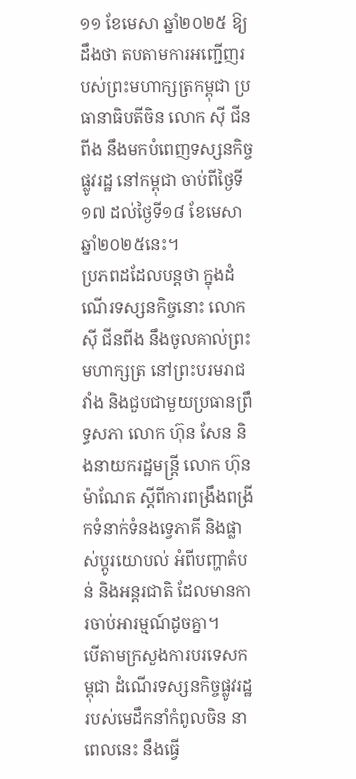១១ ខែមេសា ឆ្នាំ២០២៥ ឱ្យដឹងថា តបតាមការអញ្ជើញរបស់ព្រះមហាក្សត្រកម្ពុជា ប្រធានាធិបតីចិន លោក ស៊ី ជីនពីង នឹងមកបំពេញទស្សនកិច្ចផ្លូវរដ្ឋ នៅកម្ពុជា ចាប់ពីថ្ងៃទី១៧ ដល់ថ្ងៃទី១៨ ខែមេសា ឆ្នាំ២០២៥នេះ។
ប្រភពដដែលបន្តថា ក្នុងដំណើរទស្សនកិច្ចនោះ លោក ស៊ី ជីនពីង នឹងចូលគាល់ព្រះមហាក្សត្រ នៅព្រះបរមរាជវាំង និងជួបជាមួយប្រធានព្រឹទ្ធសភា លោក ហ៊ុន សែន និងនាយករដ្ឋមន្ត្រី លោក ហ៊ុន ម៉ាណែត ស្តីពីការពង្រឹងពង្រីកទំនាក់ទំនងទ្វេភាគី និងផ្លាស់ប្តូរយោបល់ អំពីបញ្ហាតំបន់ និងអន្តរជាតិ ដែលមានការចាប់អារម្មណ៍ដូចគ្នា។
បើតាមក្រសួងការបរទេសកម្ពុជា ដំណើរទស្សនកិច្ចផ្លូវរដ្ឋរបស់មេដឹកនាំកំពូលចិន នាពេលនេះ នឹងធ្វើ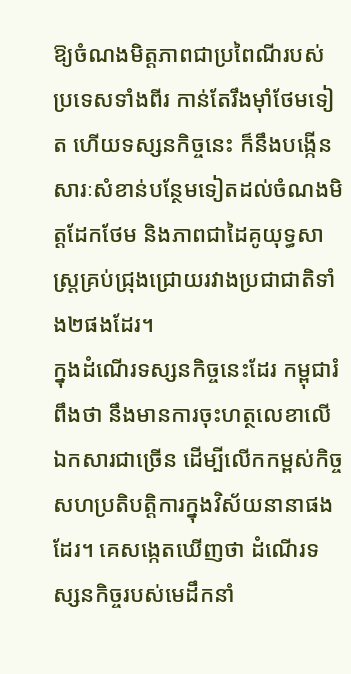ឱ្យចំណងមិត្តភាពជាប្រពៃណីរបស់ប្រទេសទាំងពីរ កាន់តែរឹងម៉ាំថែមទៀត ហើយទស្សនកិច្ចនេះ ក៏នឹងបង្កើនសារៈសំខាន់បន្ថែមទៀតដល់ចំណងមិត្តដែកថែម និងភាពជាដៃគូយុទ្ធសាស្ត្រគ្រប់ជ្រុងជ្រោយរវាងប្រជាជាតិទាំង២ផងដែរ។
ក្នុងដំណើរទស្សនកិច្ចនេះដែរ កម្ពុជារំពឹងថា នឹងមានការចុះហត្ថលេខាលើឯកសារជាច្រើន ដើម្បីលើកកម្ពស់កិច្ចសហប្រតិបត្តិការក្នុងវិស័យនានាផងដែរ។ គេសង្កេតឃើញថា ដំណើរទស្សនកិច្ចរបស់មេដឹកនាំ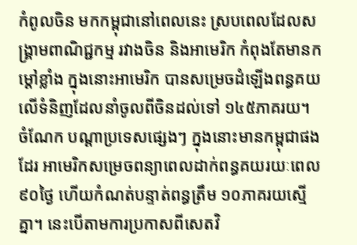កំពូលចិន មកកម្ពុជានៅពេលនេះ ស្របពេលដែលសង្គ្រាមពាណិជ្ជកម្ម រវាងចិន និងអាមេរិក កំពុងតែមានកម្តៅខ្លាំង ក្នុងនោះអាមេរិក បានសម្រេចដំឡើងពន្ធគយលើទំនិញដែលនាំចូលពីចិនដល់ទៅ ១៤៥ភាគរយ។
ចំណែក បណ្តាប្រទេសផ្សេងៗ ក្នុងនោះមានកម្ពុជាផងដែរ អាមេរិកសម្រេចពន្យាពេលដាក់ពន្ធគយរយៈពេល ៩០ថ្ងៃ ហើយកំណត់បន្ទាត់ពន្ធត្រឹម ១០ភាគរយស្មើគ្នា។ នេះបើតាមការប្រកាសពីសេតវិ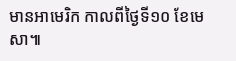មានអាមេរិក កាលពីថ្ងៃទី១០ ខែមេសា៕